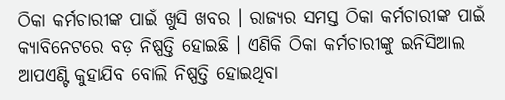ଠିକା କର୍ମଚାରୀଙ୍କ ପାଇଁ ଖୁସି ଖବର । ରାଜ୍ୟର ସମସ୍ତ ଠିକା କର୍ମଚାରୀଙ୍କ ପାଇଁ କ୍ୟାବିନେଟରେ ବଡ଼ ନିଷ୍ପତ୍ତି ହୋଇଛି । ଏଣିକି ଠିକା କର୍ମଚାରୀଙ୍କୁ ଇନିସିଆଲ ଆପଏଣ୍ଟି କୁହାଯିବ ବୋଲି ନିଷ୍ପତ୍ତି ହୋଇଥିବା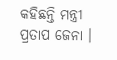କହିଛନ୍ତି ମନ୍ତ୍ରୀ ପ୍ରତାପ ଜେନା ।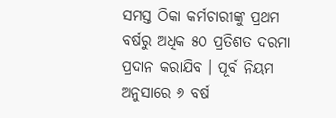ସମସ୍ତ ଠିକା କର୍ମଚାରୀଙ୍କୁ ପ୍ରଥମ ବର୍ଷରୁ ଅଧିକ ୫୦ ପ୍ରତିଶତ ଦରମା ପ୍ରଦାନ କରାଯିବ । ପୂର୍ବ ନିୟମ ଅନୁସାରେ ୬ ବର୍ଷ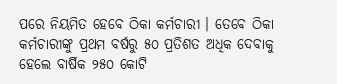ପରେ ନିୟମିତ ହେବେ ଠିକା କର୍ମଚାରୀ । ତେବେ ଠିକା କର୍ମଚାରୀଙ୍କୁ ପ୍ରଥମ ବର୍ଷରୁ ୫୦ ପ୍ରତିଶତ ଅଧିକ ଦେବାକୁ ହେଲେ ବାର୍ଷିକ ୨୫୦ କୋଟି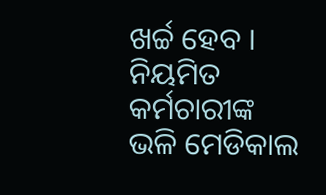ଖର୍ଚ୍ଚ ହେବ । ନିୟମିତ କର୍ମଚାରୀଙ୍କ ଭଳି ମେଡିକାଲ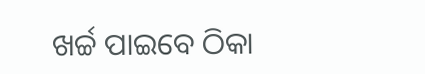ଖର୍ଚ୍ଚ ପାଇବେ ଠିକା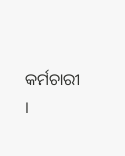କର୍ମଚାରୀ ।